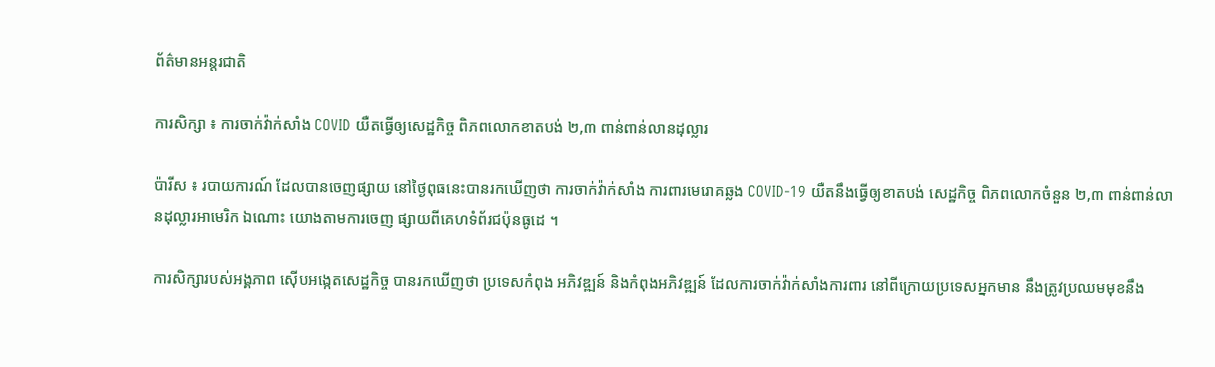ព័ត៌មានអន្តរជាតិ

ការសិក្សា ៖ ការចាក់វ៉ាក់សាំង COVID យឺតធ្វើឲ្យសេដ្ឋកិច្ច ពិភពលោកខាតបង់ ២,៣ ពាន់ពាន់លានដុល្លារ

ប៉ារីស ៖ របាយការណ៍ ដែលបានចេញផ្សាយ នៅថ្ងៃពុធនេះបានរកឃើញថា ការចាក់វ៉ាក់សាំង ការពារមេរោគឆ្លង COVID-19 យឺតនឹងធ្វើឲ្យខាតបង់ សេដ្ឋកិច្ច ពិភពលោកចំនួន ២,៣ ពាន់ពាន់លានដុល្លារអាមេរិក ឯណោះ យោងតាមការចេញ ផ្សាយពីគេហទំព័រជប៉ុនធូដេ ។

ការសិក្សារបស់អង្គភាព ស៊ើបអង្កេតសេដ្ឋកិច្ច បានរកឃើញថា ប្រទេសកំពុង អភិវឌ្ឍន៍ និងកំពុងអភិវឌ្ឍន៍ ដែលការចាក់វ៉ាក់សាំងការពារ នៅពីក្រោយប្រទេសអ្នកមាន នឹងត្រូវប្រឈមមុខនឹង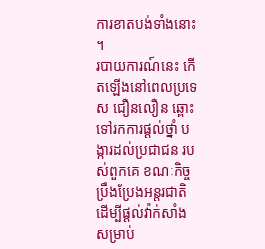ការខាតបង់ទាំងនោះ ។
របាយការណ៍នេះ កើតឡើងនៅពេលប្រទេស ជឿនលឿន ឆ្ពោះទៅរកការផ្តល់ថ្នាំ បង្ការដល់ប្រជាជន របស់ពួកគេ ខណៈកិច្ចប្រឹងប្រែងអន្តរជាតិ ដើម្បីផ្តល់វ៉ាក់សាំង សម្រាប់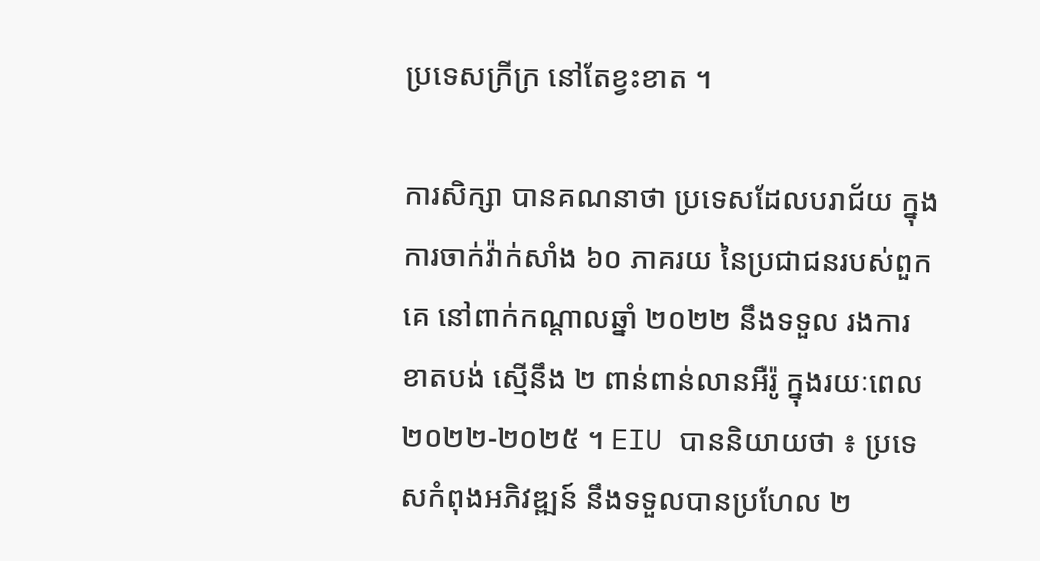ប្រទេសក្រីក្រ នៅតែខ្វះខាត ។

ការសិក្សា បានគណនាថា ប្រទេសដែលបរាជ័យ ក្នុងការចាក់វ៉ាក់សាំង ៦០ ភាគរយ នៃប្រជាជនរបស់ពួកគេ នៅពាក់កណ្តាលឆ្នាំ ២០២២ នឹងទទួល រងការខាតបង់ ស្មើនឹង ២ ពាន់ពាន់លានអឺរ៉ូ ក្នុងរយៈពេល ២០២២-២០២៥ ។ EIU បាននិយាយថា ៖ ប្រទេសកំពុងអភិវឌ្ឍន៍ នឹងទទួលបានប្រហែល ២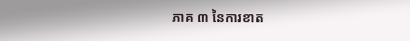ភាគ ៣ នៃការខាត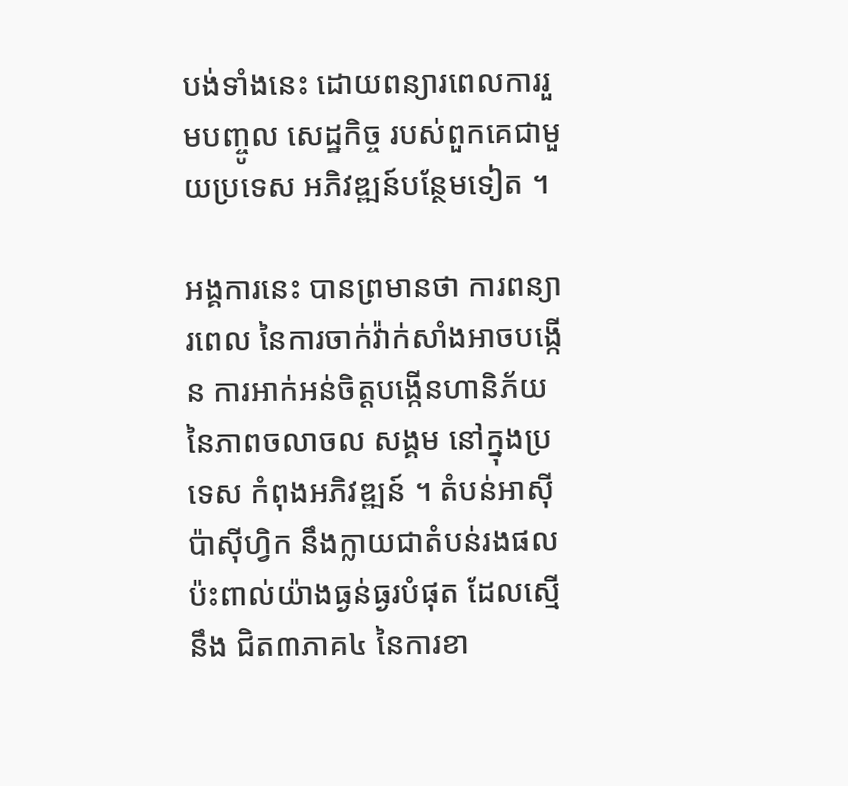បង់ទាំងនេះ ដោយពន្យារពេលការរួមបញ្ចូល សេដ្ឋកិច្ច របស់ពួកគេជាមួយប្រទេស អភិវឌ្ឍន៍បន្ថែមទៀត ។

អង្គការនេះ បានព្រមានថា ការពន្យារពេល នៃការចាក់វ៉ាក់សាំងអាចបង្កើន ការអាក់អន់ចិត្តបង្កើនហានិភ័យ នៃភាពចលាចល សង្គម នៅក្នុងប្រទេស កំពុងអភិវឌ្ឍន៍ ។ តំបន់អាស៊ីប៉ាស៊ីហ្វិក នឹងក្លាយជាតំបន់រងផលប៉ះពាល់យ៉ាងធ្ងន់ធ្ងរបំផុត ដែលស្មើនឹង ជិត៣ភាគ៤ នៃការខា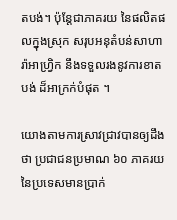តបង់។ ប៉ុន្តែជាភាគរយ នៃផលិតផលក្នុងស្រុក សរុបអនុតំបន់សាហារ៉ាអាហ្វ្រិក នឹងទទួលរងនូវការខាតបង់ ដ៏អាក្រក់បំផុត ។

យោងតាមការស្រាវជ្រាវបានឲ្យដឹងថា ប្រជាជនប្រមាណ ៦០ ភាគរយ នៃប្រទេសមានប្រាក់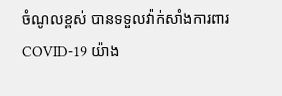ចំណូលខ្ពស់ បានទទួលវ៉ាក់សាំងការពារ COVID-19 យ៉ាង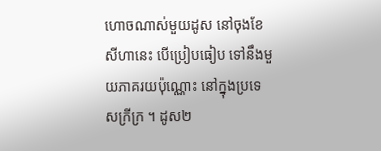ហោចណាស់មួយដូស នៅចុងខែសីហានេះ បើប្រៀបធៀប ទៅនឹងមួយភាគរយប៉ុណ្ណោះ នៅក្នុងប្រទេសក្រីក្រ ។ ដូស២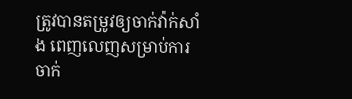ត្រូវបានតម្រូវឲ្យចាក់វ៉ាក់សាំង ពេញលេញសម្រាប់ការ ចាក់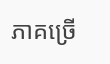ភាគច្រើ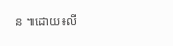ន ៕ដោយ៖លី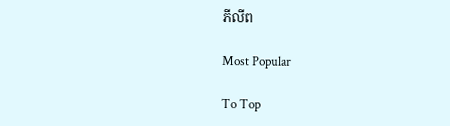ភីលីព

Most Popular

To Top